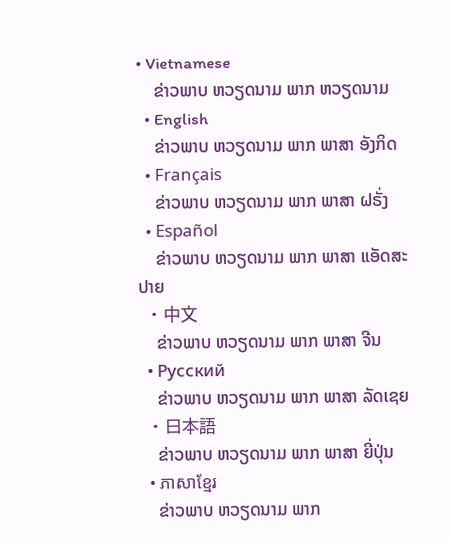• Vietnamese
    ຂ່າວພາບ ຫວຽດນາມ ພາກ ຫວຽດນາມ
  • English
    ຂ່າວພາບ ຫວຽດນາມ ພາກ ພາສາ ອັງກິດ
  • Français
    ຂ່າວພາບ ຫວຽດນາມ ພາກ ພາສາ ຝຣັ່ງ
  • Español
    ຂ່າວພາບ ຫວຽດນາມ ພາກ ພາສາ ແອັດສະປາຍ
  • 中文
    ຂ່າວພາບ ຫວຽດນາມ ພາກ ພາສາ ຈີນ
  • Русский
    ຂ່າວພາບ ຫວຽດນາມ ພາກ ພາສາ ລັດເຊຍ
  • 日本語
    ຂ່າວພາບ ຫວຽດນາມ ພາກ ພາສາ ຍີ່ປຸ່ນ
  • ភាសាខ្មែរ
    ຂ່າວພາບ ຫວຽດນາມ ພາກ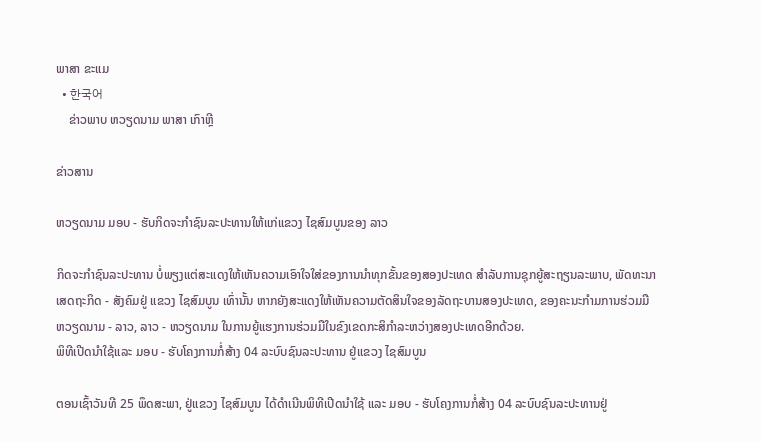ພາສາ ຂະແມ
  • 한국어
    ຂ່າວພາບ ຫວຽດນາມ ພາສາ ເກົາຫຼີ

ຂ່າວສານ

ຫວຽດນາມ ມອບ - ຮັບກິດຈະກຳຊົນລະປະທານໃຫ້ແກ່ແຂວງ ໄຊສົມບູນຂອງ ລາວ

ກິດຈະກຳຊົນລະປະທານ ບໍ່ພຽງແຕ່ສະແດງໃຫ້ເຫັນຄວາມເອົາໃຈໃສ່ຂອງການນຳທຸກຂັ້ນຂອງສອງປະເທດ ສຳລັບການຊຸກຍູ້ສະຖຽນລະພາບ, ພັດທະນາເສດຖະກິດ - ສັງຄົມຢູ່ ແຂວງ ໄຊສົມບູນ ເທົ່ານັ້ນ ຫາກຍັງສະແດງໃຫ້ເຫັນຄວາມຕັດສິນໃຈຂອງລັດຖະບານສອງປະເທດ, ຂອງຄະນະກຳມການຮ່ວມມື ຫວຽດນາມ - ລາວ, ລາວ - ຫວຽດນາມ ໃນການຍູ້ແຮງການຮ່ວມມືໃນຂົງເຂດກະສິກຳລະຫວ່າງສອງປະເທດອີກດ້ວຍ.
ພິທີເປີດນຳໃຊ້ແລະ ມອບ - ຮັບໂຄງການກໍ່ສ້າງ 04 ລະບົບຊົນລະປະທານ ຢູ່ແຂວງ ໄຊສົມບູນ

ຕອນເຊົ້າວັນທີ 25 ພຶດສະພາ, ຢູ່ແຂວງ ໄຊສົມບູນ ໄດ້ດຳເນີນພິທີເປີດນຳໃຊ້ ແລະ ມອບ - ຮັບໂຄງການກໍ່ສ້າງ 04 ລະບົບຊົນລະປະທານຢູ່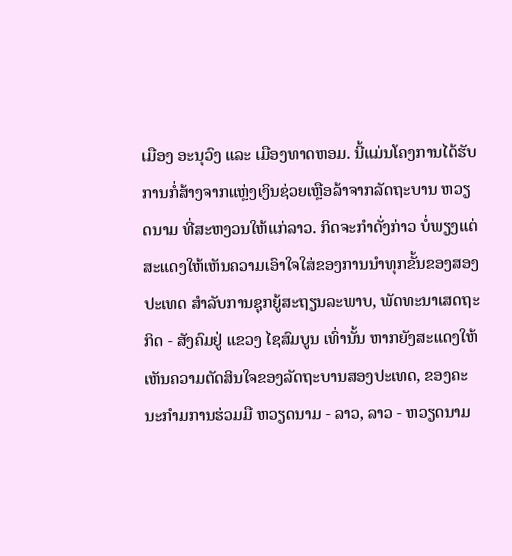ເມືອງ ອະນຸວົງ ແລະ ເມືອງທາດຫອມ. ນີ້ແມ່ນໂຄງການໄດ້ຮັບການກໍ່ສ້າງຈາກແຫຼ່ງເງິນຊ່ວຍເຫຼືອລ້າຈາກລັດຖະບານ ຫວຽດນາມ ທີ່ສະຫງວນໃຫ້ແກ່ລາວ. ກິດຈະກຳດັ່ງກ່າວ ບໍ່ພຽງແຕ່ສະແດງໃຫ້ເຫັນຄວາມເອົາໃຈໃສ່ຂອງການນຳທຸກຂັ້ນຂອງສອງປະເທດ ສຳລັບການຊຸກຍູ້ສະຖຽນລະພາບ, ພັດທະນາເສດຖະກິດ - ສັງຄົມຢູ່ ແຂວງ ໄຊສົມບູນ ເທົ່ານັ້ນ ຫາກຍັງສະແດງໃຫ້ເຫັນຄວາມຕັດສິນໃຈຂອງລັດຖະບານສອງປະເທດ, ຂອງຄະນະກຳມການຮ່ວມມື ຫວຽດນາມ - ລາວ, ລາວ - ຫວຽດນາມ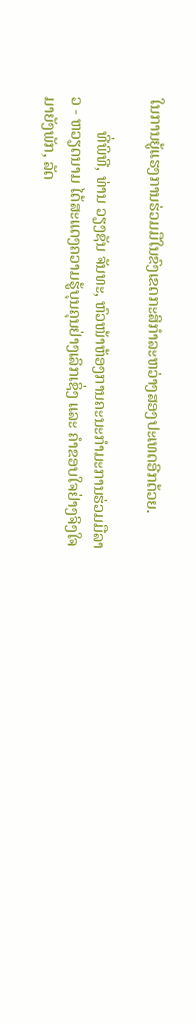ໃນການຍູ້ແຮງການຮ່ວມມືໃນຂົງເຂດກະສິກຳລະຫວ່າງສອງປະເທດອີກດ້ວຍ.

        ທີ່ພິທີ, ທ່ານ ວຽງຊັນ ຈັນທະ, ຫົວໜ້າຫ້ອງການຄະນະກຳມະການຮ່ວມມືລາວ - ຫວຽດນາມ ໄດ້ສະແດງຄວາມຮູ້ບຸນຄຸນຢ່າງເລິກເຊິ່ງ ແລະ ຄຳຂອບໃຈຢ່າງຈິງໃຈມາຍັງພັກ, ລັດ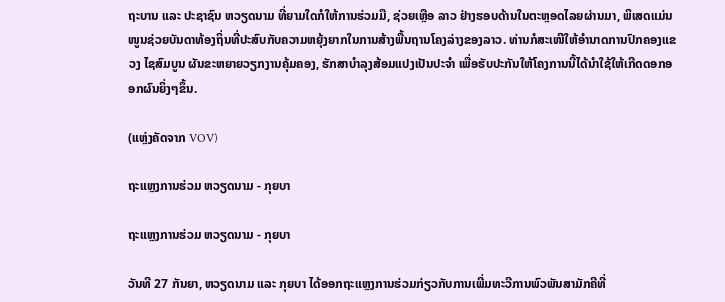ຖະບານ ແລະ ປະຊາຊົນ ຫວຽດນາມ ທີ່ຍາມໃດກໍໃຫ້ການຮ່ວມມື, ຊ່ວຍເຫຼືອ ລາວ ຢ່າງຮອບດ້ານໃນຕະຫຼອດໄລຍຜ່ານມາ, ພິເສດແມ່ນໜູນຊ່ວຍບັນດາທ້ອງຖິ່ນທີ່ປະສົບກັບຄວາມຫຍຸ້ງຍາກໃນການສ້າງພື້ນຖານໂຄງລ່າງຂອງລາວ. ທ່ານກໍສະເໜີໃຫ້ອຳນາດການປົກຄອງແຂວງ ໄຊສົມບູນ ຜັນຂະຫຍາຍວຽກງານຄຸ້ມຄອງ, ຮັກສາບຳລຸງສ້ອມແປງເປັນປະຈຳ ເພື່ອຮັບປະກັນໃຫ້ໂຄງການນີ້ໄດ້ນຳໃຊ້ໃຫ້ເກີດດອກອອກຜົນຍິ່ງໆຂຶ້ນ.

(ແຫຼ່ງຄັດຈາກ VOV)

ຖະແຫຼງການຮ່ວມ ຫວຽດນາມ - ກຸຍບາ

ຖະແຫຼງການຮ່ວມ ຫວຽດນາມ - ກຸຍບາ

ວັນທີ 27 ກັນຍາ, ຫວຽດນາມ ແລະ ກຸຍບາ ໄດ້ອອກຖະແຫຼງການຮ່ວມກ່ຽວກັບການເພີ່ມທະວີການພົວພັນສາມັກຄີທີ່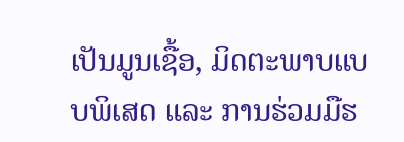ເປັນມູນເຊື້ອ, ມິດຕະພາບແບບພິເສດ ແລະ ການຮ່ວມມືຮ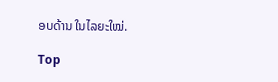ອບດ້ານ ໃນໄລຍະໃໝ່.

Top